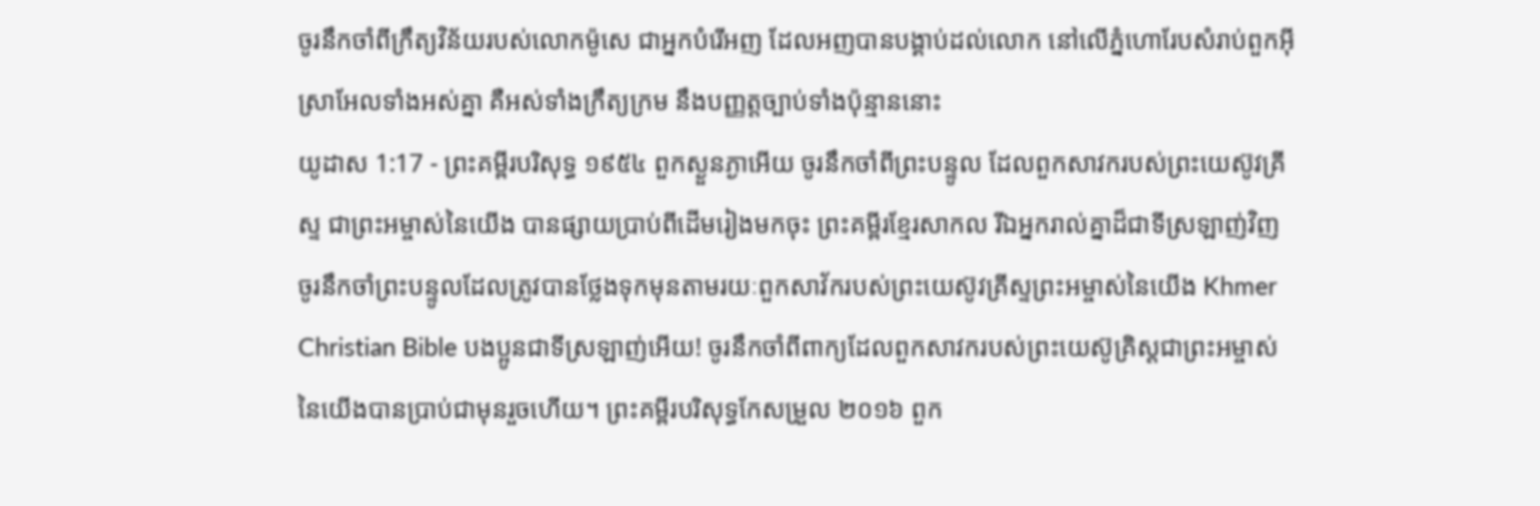ចូរនឹកចាំពីក្រឹត្យវិន័យរបស់លោកម៉ូសេ ជាអ្នកបំរើអញ ដែលអញបានបង្គាប់ដល់លោក នៅលើភ្នំហោរែបសំរាប់ពួកអ៊ីស្រាអែលទាំងអស់គ្នា គឺអស់ទាំងក្រឹត្យក្រម នឹងបញ្ញត្តច្បាប់ទាំងប៉ុន្មាននោះ
យូដាស 1:17 - ព្រះគម្ពីរបរិសុទ្ធ ១៩៥៤ ពួកស្ងួនភ្ងាអើយ ចូរនឹកចាំពីព្រះបន្ទូល ដែលពួកសាវករបស់ព្រះយេស៊ូវគ្រីស្ទ ជាព្រះអម្ចាស់នៃយើង បានផ្សាយប្រាប់ពីដើមរៀងមកចុះ ព្រះគម្ពីរខ្មែរសាកល រីឯអ្នករាល់គ្នាដ៏ជាទីស្រឡាញ់វិញ ចូរនឹកចាំព្រះបន្ទូលដែលត្រូវបានថ្លែងទុកមុនតាមរយៈពួកសាវ័ករបស់ព្រះយេស៊ូវគ្រីស្ទព្រះអម្ចាស់នៃយើង Khmer Christian Bible បងប្អូនជាទីស្រឡាញ់អើយ! ចូរនឹកចាំពីពាក្យដែលពួកសាវករបស់ព្រះយេស៊ូគ្រិស្ដជាព្រះអម្ចាស់នៃយើងបានប្រាប់ជាមុនរួចហើយ។ ព្រះគម្ពីរបរិសុទ្ធកែសម្រួល ២០១៦ ពួក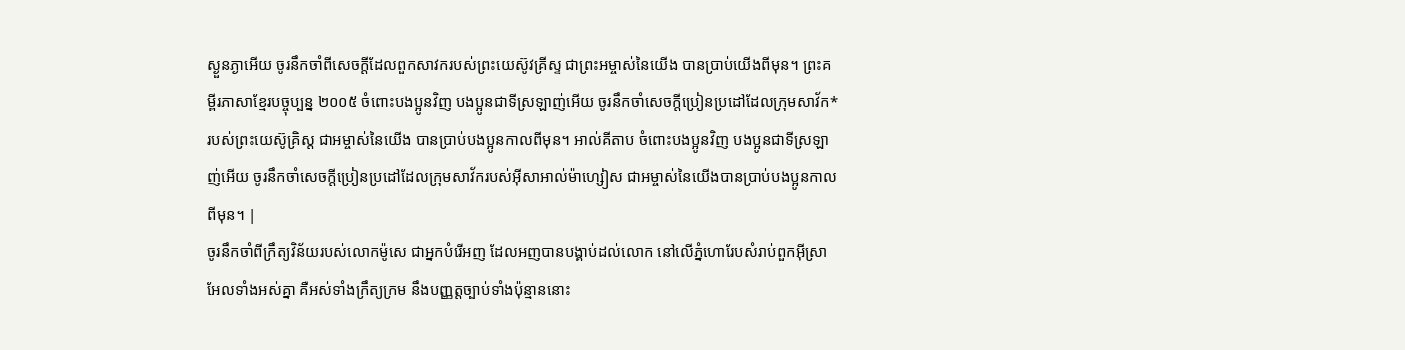ស្ងួនភ្ងាអើយ ចូរនឹកចាំពីសេចក្ដីដែលពួកសាវករបស់ព្រះយេស៊ូវគ្រីស្ទ ជាព្រះអម្ចាស់នៃយើង បានប្រាប់យើងពីមុន។ ព្រះគម្ពីរភាសាខ្មែរបច្ចុប្បន្ន ២០០៥ ចំពោះបងប្អូនវិញ បងប្អូនជាទីស្រឡាញ់អើយ ចូរនឹកចាំសេចក្ដីប្រៀនប្រដៅដែលក្រុមសាវ័ក*របស់ព្រះយេស៊ូគ្រិស្ត ជាអម្ចាស់នៃយើង បានប្រាប់បងប្អូនកាលពីមុន។ អាល់គីតាប ចំពោះបងប្អូនវិញ បងប្អូនជាទីស្រឡាញ់អើយ ចូរនឹកចាំសេចក្ដីប្រៀនប្រដៅដែលក្រុមសាវ័ករបស់អ៊ីសាអាល់ម៉ាហ្សៀស ជាអម្ចាស់នៃយើងបានប្រាប់បងប្អូនកាលពីមុន។ |
ចូរនឹកចាំពីក្រឹត្យវិន័យរបស់លោកម៉ូសេ ជាអ្នកបំរើអញ ដែលអញបានបង្គាប់ដល់លោក នៅលើភ្នំហោរែបសំរាប់ពួកអ៊ីស្រាអែលទាំងអស់គ្នា គឺអស់ទាំងក្រឹត្យក្រម នឹងបញ្ញត្តច្បាប់ទាំងប៉ុន្មាននោះ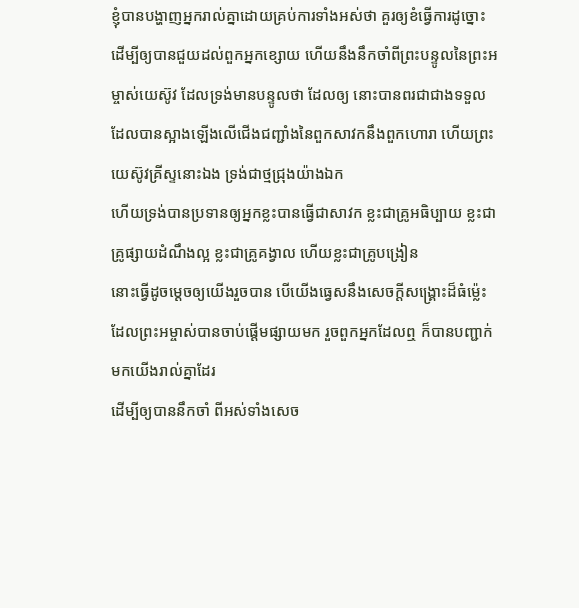ខ្ញុំបានបង្ហាញអ្នករាល់គ្នាដោយគ្រប់ការទាំងអស់ថា គួរឲ្យខំធ្វើការដូច្នោះ ដើម្បីឲ្យបានជួយដល់ពួកអ្នកខ្សោយ ហើយនឹងនឹកចាំពីព្រះបន្ទូលនៃព្រះអម្ចាស់យេស៊ូវ ដែលទ្រង់មានបន្ទូលថា ដែលឲ្យ នោះបានពរជាជាងទទួល
ដែលបានស្អាងឡើងលើជើងជញ្ជាំងនៃពួកសាវកនឹងពួកហោរា ហើយព្រះយេស៊ូវគ្រីស្ទនោះឯង ទ្រង់ជាថ្មជ្រុងយ៉ាងឯក
ហើយទ្រង់បានប្រទានឲ្យអ្នកខ្លះបានធ្វើជាសាវក ខ្លះជាគ្រូអធិប្បាយ ខ្លះជាគ្រូផ្សាយដំណឹងល្អ ខ្លះជាគ្រូគង្វាល ហើយខ្លះជាគ្រូបង្រៀន
នោះធ្វើដូចម្តេចឲ្យយើងរួចបាន បើយើងធ្វេសនឹងសេចក្ដីសង្គ្រោះដ៏ធំម៉្លេះ ដែលព្រះអម្ចាស់បានចាប់ផ្តើមផ្សាយមក រួចពួកអ្នកដែលឮ ក៏បានបញ្ជាក់មកយើងរាល់គ្នាដែរ
ដើម្បីឲ្យបាននឹកចាំ ពីអស់ទាំងសេច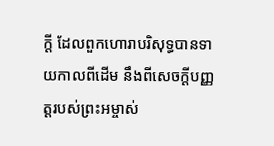ក្ដី ដែលពួកហោរាបរិសុទ្ធបានទាយកាលពីដើម នឹងពីសេចក្ដីបញ្ញត្តរបស់ព្រះអម្ចាស់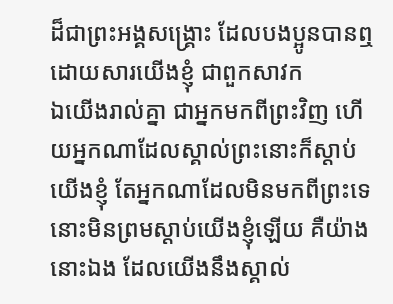ដ៏ជាព្រះអង្គសង្គ្រោះ ដែលបងប្អូនបានឮដោយសារយើងខ្ញុំ ជាពួកសាវក
ឯយើងរាល់គ្នា ជាអ្នកមកពីព្រះវិញ ហើយអ្នកណាដែលស្គាល់ព្រះនោះក៏ស្តាប់យើងខ្ញុំ តែអ្នកណាដែលមិនមកពីព្រះទេ នោះមិនព្រមស្តាប់យើងខ្ញុំឡើយ គឺយ៉ាងនោះឯង ដែលយើងនឹងស្គាល់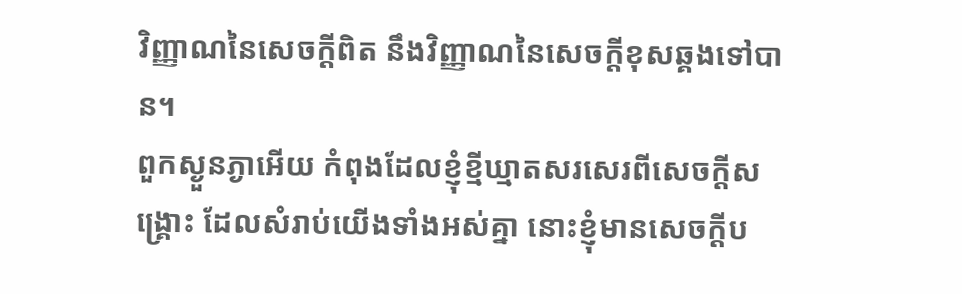វិញ្ញាណនៃសេចក្ដីពិត នឹងវិញ្ញាណនៃសេចក្ដីខុសឆ្គងទៅបាន។
ពួកស្ងួនភ្ងាអើយ កំពុងដែលខ្ញុំខ្មីឃ្មាតសរសេរពីសេចក្ដីសង្គ្រោះ ដែលសំរាប់យើងទាំងអស់គ្នា នោះខ្ញុំមានសេចក្ដីប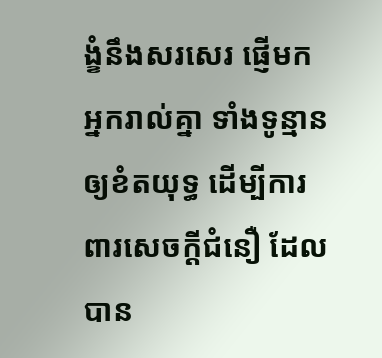ង្ខំនឹងសរសេរ ផ្ញើមកអ្នករាល់គ្នា ទាំងទូន្មានឲ្យខំតយុទ្ធ ដើម្បីការពារសេចក្ដីជំនឿ ដែលបាន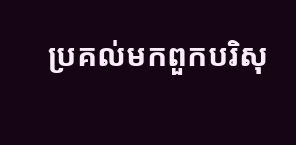ប្រគល់មកពួកបរិសុ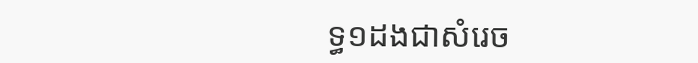ទ្ធ១ដងជាសំរេច